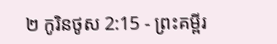២ កូរិនថូស 2:15 - ព្រះគម្ពីរ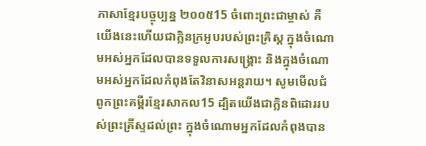ភាសាខ្មែរបច្ចុប្បន្ន ២០០៥15 ចំពោះព្រះជាម្ចាស់ គឺយើងនេះហើយជាក្លិនក្រអូបរបស់ព្រះគ្រិស្ត ក្នុងចំណោមអស់អ្នកដែលបានទទួលការសង្គ្រោះ និងក្នុងចំណោមអស់អ្នកដែលកំពុងតែវិនាសអន្តរាយ។ សូមមើលជំពូកព្រះគម្ពីរខ្មែរសាកល15 ដ្បិតយើងជាក្លិនពិដោររបស់ព្រះគ្រីស្ទដល់ព្រះ ក្នុងចំណោមអ្នកដែលកំពុងបាន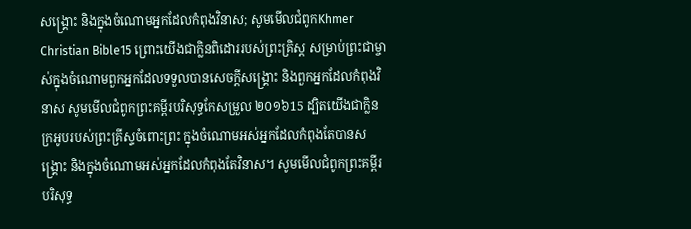សង្គ្រោះ និងក្នុងចំណោមអ្នកដែលកំពុងវិនាស; សូមមើលជំពូកKhmer Christian Bible15 ព្រោះយើងជាក្លិនពិដោររបស់ព្រះគ្រិស្ដ សម្រាប់ព្រះជាម្ចាស់ក្នុងចំណោមពួកអ្នកដែលទទួលបានសេចក្ដីសង្គ្រោះ និងពួកអ្នកដែលកំពុងវិនាស សូមមើលជំពូកព្រះគម្ពីរបរិសុទ្ធកែសម្រួល ២០១៦15 ដ្បិតយើងជាក្លិនក្រអូបរបស់ព្រះគ្រីស្ទចំពោះព្រះ ក្នុងចំណោមអស់អ្នកដែលកំពុងតែបានសង្គ្រោះ និងក្នុងចំណោមអស់អ្នកដែលកំពុងតែវិនាស។ សូមមើលជំពូកព្រះគម្ពីរបរិសុទ្ធ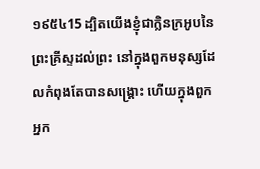១៩៥៤15 ដ្បិតយើងខ្ញុំជាក្លិនក្រអូបនៃព្រះគ្រីស្ទដល់ព្រះ នៅក្នុងពួកមនុស្សដែលកំពុងតែបានសង្គ្រោះ ហើយក្នុងពួកអ្នក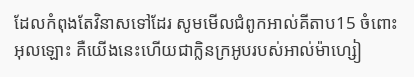ដែលកំពុងតែវិនាសទៅដែរ សូមមើលជំពូកអាល់គីតាប15 ចំពោះអុលឡោះ គឺយើងនេះហើយជាក្លិនក្រអូបរបស់អាល់ម៉ាហ្សៀ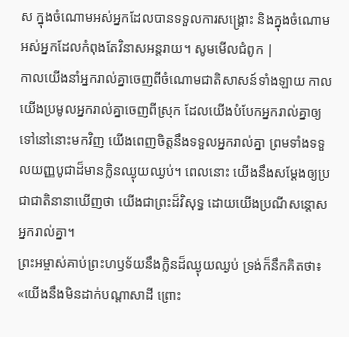ស ក្នុងចំណោមអស់អ្នកដែលបានទទួលការសង្គ្រោះ និងក្នុងចំណោមអស់អ្នកដែលកំពុងតែវិនាសអន្ដរាយ។ សូមមើលជំពូក |
កាលយើងនាំអ្នករាល់គ្នាចេញពីចំណោមជាតិសាសន៍ទាំងឡាយ កាលយើងប្រមូលអ្នករាល់គ្នាចេញពីស្រុក ដែលយើងបំបែកអ្នករាល់គ្នាឲ្យទៅនៅនោះមកវិញ យើងពេញចិត្តនឹងទទួលអ្នករាល់គ្នា ព្រមទាំងទទួលយញ្ញបូជាដ៏មានក្លិនឈ្ងុយឈ្ងប់។ ពេលនោះ យើងនឹងសម្តែងឲ្យប្រជាជាតិនានាឃើញថា យើងជាព្រះដ៏វិសុទ្ធ ដោយយើងប្រណីសន្ដោសអ្នករាល់គ្នា។
ព្រះអម្ចាស់គាប់ព្រះហឫទ័យនឹងក្លិនដ៏ឈ្ងុយឈ្ងប់ ទ្រង់ក៏នឹកគិតថា៖ «យើងនឹងមិនដាក់បណ្ដាសាដី ព្រោះ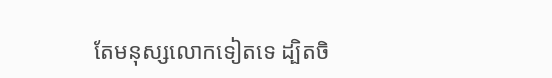តែមនុស្សលោកទៀតទេ ដ្បិតចិ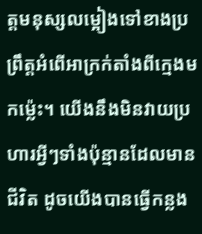ត្តមនុស្សលម្អៀងទៅខាងប្រព្រឹត្តអំពើអាក្រក់តាំងពីក្មេងមកម៉្លេះ។ យើងនឹងមិនវាយប្រហារអ្វីៗទាំងប៉ុន្មានដែលមានជីវិត ដូចយើងបានធ្វើកន្លង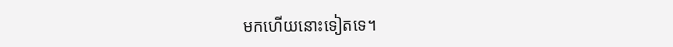មកហើយនោះទៀតទេ។